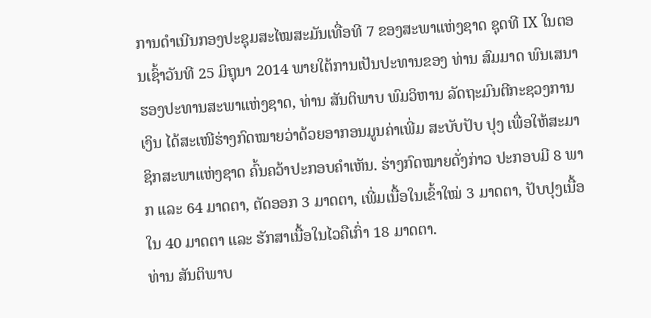ການດໍາເນີນກອງປະຊຸມສະໄໝສະມັນເທື່ອທີ 7 ຂອງສະພາແຫ່ງຊາດ ຊຸດທີ IX ໃນຕອນເຊົ້າວັນທີ 25 ມິຖຸນາ 2014 ພາຍໃຕ້ການເປັນປະທານຂອງ ທ່ານ ສົມມາດ ພົນເສນາ ຮອງປະທານສະພາແຫ່ງຊາດ, ທ່ານ ສັນຕິພາບ ພົມວິຫານ ລັດຖະມົນຕີກະຊວງການເງິນ ໄດ້ສະເໜີຮ່າງກົດໝາຍວ່າດ້ວຍອາກອນມູນຄ່າເພີ່ມ ສະບັບປັບ ປຸງ ເພື່ອໃຫ້ສະມາຊິກສະພາແຫ່ງຊາດ ຄົ້ນຄວ້າປະກອບຄໍາເຫັນ. ຮ່າງກົດໝາຍດັ່ງກ່າວ ປະກອບມີ 8 ພາກ ແລະ 64 ມາດຕາ, ຕັດອອກ 3 ມາດຕາ, ເພີ່ມເນື້ອໃນເຂົ້າໃໝ່ 3 ມາດຕາ, ປັບປຸງເນື້ອໃນ 40 ມາດຕາ ແລະ ຮັກສາເນື້ອໃນໄວຄືເກົ່າ 18 ມາດຕາ.
ທ່ານ ສັນຕິພາບ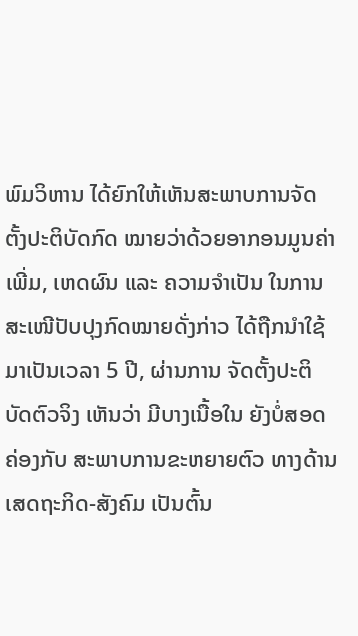ພົມວິຫານ ໄດ້ຍົກໃຫ້ເຫັນສະພາບການຈັດຕັ້ງປະຕິບັດກົດ ໝາຍວ່າດ້ວຍອາກອນມູນຄ່າເພີ່ມ, ເຫດຜົນ ແລະ ຄວາມຈຳເປັນ ໃນການສະເໜີປັບປຸງກົດໝາຍດັ່ງກ່າວ ໄດ້ຖືກນໍາໃຊ້ມາເປັນເວລາ 5 ປີ, ຜ່ານການ ຈັດຕັ້ງປະຕິ ບັດຕົວຈິງ ເຫັນວ່າ ມີບາງເນື້ອໃນ ຍັງບໍ່ສອດຄ່ອງກັບ ສະພາບການຂະຫຍາຍຕົວ ທາງດ້ານເສດຖະກິດ-ສັງຄົມ ເປັນຕົ້ນ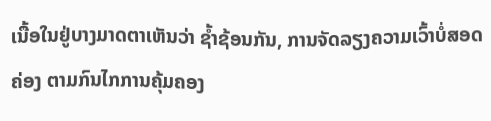ເນື້ອໃນຢູ່ບາງມາດຕາເຫັນວ່າ ຊໍ້າຊ້ອນກັນ, ການຈັດລຽງຄວາມເວົ້າບໍ່ສອດຄ່ອງ ຕາມກົນໄກການຄຸ້ມຄອງ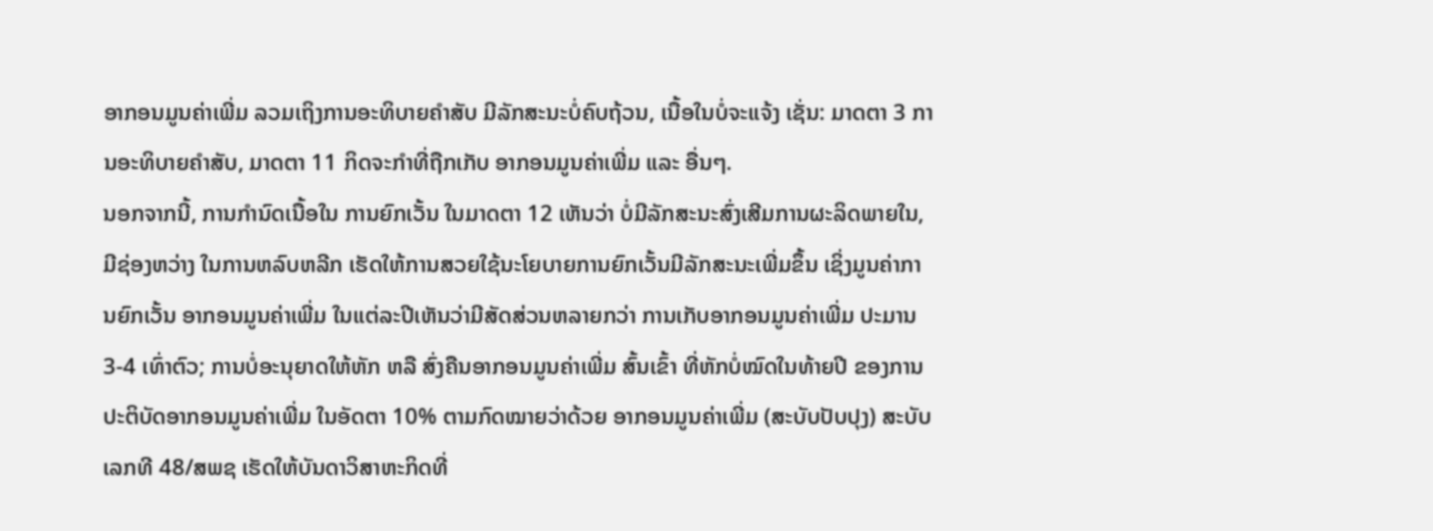ອາກອນມູນຄ່າເພີ່ມ ລວມເຖິງການອະທິບາຍຄໍາສັບ ມີລັກສະນະບໍ່ຄົບຖ້ວນ, ເນື້ອໃນບໍ່ຈະແຈ້ງ ເຊັ່ນ: ມາດຕາ 3 ການອະທິບາຍຄໍາສັບ, ມາດຕາ 11 ກິດຈະກຳທີ່ຖືກເກັບ ອາກອນມູນຄ່າເພີ່ມ ແລະ ອື່ນໆ.
ນອກຈາກນີ້, ການກໍານົດເນື້ອໃນ ການຍົກເວັ້ນ ໃນມາດຕາ 12 ເຫັນວ່າ ບໍ່ມີລັກສະນະສົ່ງເສີມການຜະລິດພາຍໃນ, ມີຊ່ອງຫວ່າງ ໃນການຫລົບຫລີກ ເຮັດໃຫ້ການສວຍໃຊ້ນະໂຍບາຍການຍົກເວັ້ນມີລັກສະນະເພີ່ມຂຶ້ນ ເຊິ່ງມູນຄ່າການຍົກເວັ້ນ ອາກອນມູນຄ່າເພີ່ມ ໃນແຕ່ລະປີເຫັນວ່າມີສັດສ່ວນຫລາຍກວ່າ ການເກັບອາກອນມູນຄ່າເພີ່ມ ປະມານ 3-4 ເທົ່າຕົວ; ການບໍ່ອະນຸຍາດໃຫ້ຫັກ ຫລື ສົ່ງຄືນອາກອນມູນຄ່າເພີ່ມ ສົ້ນເຂົ້າ ທີ່ຫັກບໍ່ໝົດໃນທ້າຍປີ ຂອງການປະຕິບັດອາກອນມູນຄ່າເພີ່ມ ໃນອັດຕາ 10% ຕາມກົດໝາຍວ່າດ້ວຍ ອາກອນມູນຄ່າເພີ່ມ (ສະບັບປັບປຸງ) ສະບັບເລກທີ 48/ສພຊ ເຮັດໃຫ້ບັນດາວິສາຫະກິດທີ່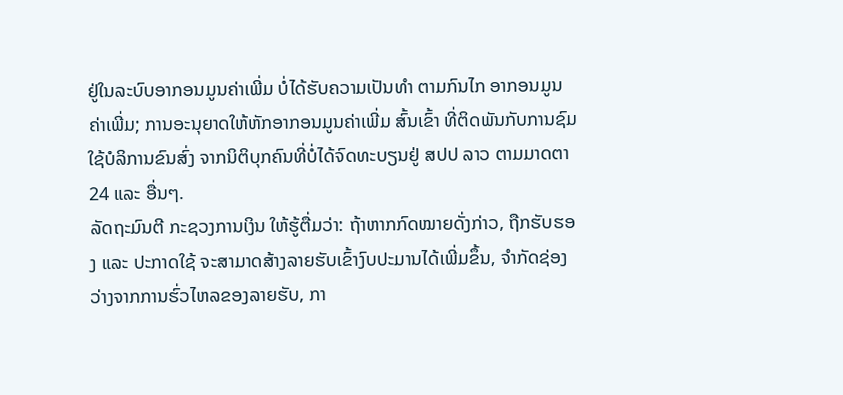ຢູ່ໃນລະບົບອາກອນມູນຄ່າເພີ່ມ ບໍ່ໄດ້ຮັບຄວາມເປັນທຳ ຕາມກົນໄກ ອາກອນມູນຄ່າເພີ່ມ; ການອະນຸຍາດໃຫ້ຫັກອາກອນມູນຄ່າເພີ່ມ ສົ້ນເຂົ້າ ທີ່ຕິດພັນກັບການຊົມໃຊ້ບໍລິການຂົນສົ່ງ ຈາກນິຕິບຸກຄົນທີ່ບໍ່ໄດ້ຈົດທະບຽນຢູ່ ສປປ ລາວ ຕາມມາດຕາ 24 ແລະ ອື່ນໆ.
ລັດຖະມົນຕີ ກະຊວງການເງິນ ໃຫ້ຮູ້ຕື່ມວ່າ: ຖ້າຫາກກົດໝາຍດັ່ງກ່າວ, ຖືກຮັບຮອງ ແລະ ປະກາດໃຊ້ ຈະສາມາດສ້າງລາຍຮັບເຂົ້າງົບປະມານໄດ້ເພີ່ມຂຶ້ນ, ຈຳກັດຊ່ອງວ່າງຈາກການຮົ່ວໄຫລຂອງລາຍຮັບ, ກາ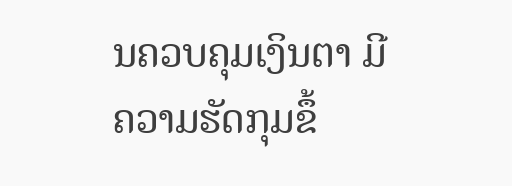ນຄວບຄຸມເງິນຕາ ມີຄວາມຮັດກຸມຂຶ້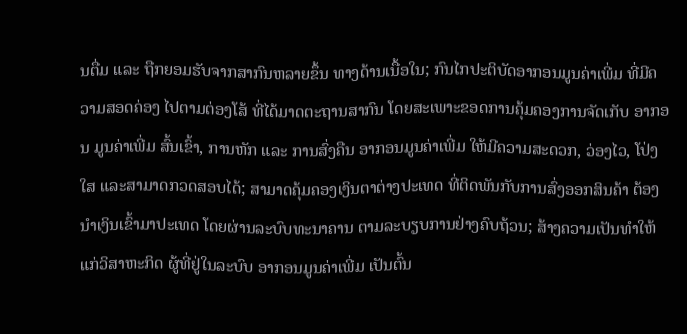ນຕື່ມ ແລະ ຖືກຍອມຮັບຈາກສາກົນຫລາຍຂຶ້ນ ທາງດ້ານເນື້ອໃນ; ກົນໄກປະຕິບັດອາກອນມູນຄ່າເພີ່ມ ທີ່ມີຄວາມສອດຄ່ອງ ໄປຕາມຕ່ອງໂສ້ ທີ່ໄດ້ມາດຕະຖານສາກົນ ໂດຍສະເພາະຂອດການຄຸ້ມຄອງການຈັດເກັບ ອາກອນ ມູນຄ່າເພີ່ມ ສົ້ນເຂົ້າ, ການຫັກ ແລະ ການສົ່ງຄືນ ອາກອນມູນຄ່າເພີ່ມ ໃຫ້ມີຄວາມສະດວກ, ວ່ອງໄວ, ໂປ່ງໃສ ແລະສາມາດກວດສອບໄດ້; ສາມາດຄຸ້ມຄອງເງິນຕາຕ່າງປະເທດ ທີ່ຕິດພັນກັບການສົ່ງອອກສິນຄ້າ ຕ້ອງນຳເງິນເຂົ້າມາປະເທດ ໂດຍຜ່ານລະບົບທະນາຄານ ຕາມລະບຽບການຢ່າງຄົບຖ້ວນ; ສ້າງຄວາມເປັນທຳໃຫ້ແກ່ວິສາຫະກິດ ຜູ້ທີ່ຢູ່ໃນລະບົບ ອາກອນມູນຄ່າເພີ່ມ ເປັນຕົ້ນ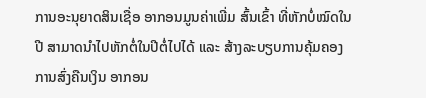ການອະນຸຍາດສິນເຊື່ອ ອາກອນມູນຄ່າເພີ່ມ ສົ້ນເຂົ້າ ທີ່ຫັກບໍ່ໝົດໃນປີ ສາມາດນຳໄປຫັກຕໍ່ໃນປີຕໍ່ໄປໄດ້ ແລະ ສ້າງລະບຽບການຄຸ້ມຄອງການສົ່ງຄືນເງິນ ອາກອນ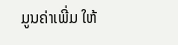ມູນຄ່າເພີ່ມ ໃຫ້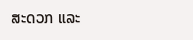ສະດວກ ແລະ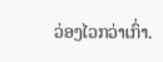ວ່ອງໄວກວ່າເກົ່າ.